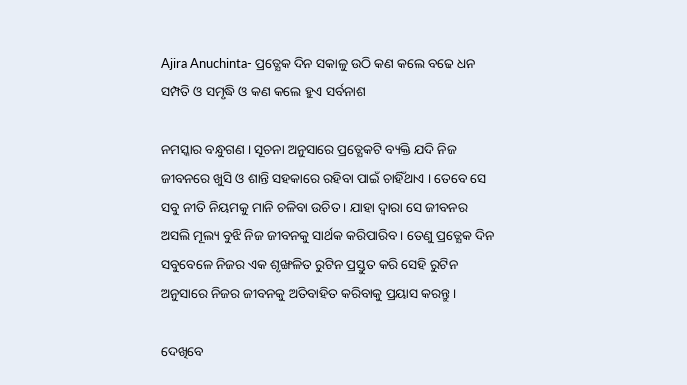Ajira Anuchinta- ପ୍ରତ୍ଯେକ ଦିନ ସକାଳୁ ଉଠି କଣ କଲେ ବଢେ ଧନ ସମ୍ପତି ଓ ସମୃଦ୍ଧି ଓ କଣ କଲେ ହୁଏ ସର୍ବନାଶ

ନମସ୍କାର ବନ୍ଧୁଗଣ । ସୂଚନା ଅନୁସାରେ ପ୍ରତ୍ଯେକଟି ବ୍ୟକ୍ତି ଯଦି ନିଜ ଜୀବନରେ ଖୁସି ଓ ଶାନ୍ତି ସହକାରେ ରହିବା ପାଇଁ ଚାହିଁଥାଏ । ତେବେ ସେ ସବୁ ନୀତି ନିୟମକୁ ମାନି ଚଳିବା ଉଚିତ । ଯାହା ଦ୍ଵାରା ସେ ଜୀବନର ଅସଲି ମୂଲ୍ୟ ବୁଝି ନିଜ ଜୀବନକୁ ସାର୍ଥକ କରିପାରିବ । ତେଣୁ ପ୍ରତ୍ଯେକ ଦିନ ସବୁବେଳେ ନିଜର ଏକ ଶୃଙ୍ଖଳିତ ରୁଟିନ ପ୍ରସ୍ତୁତ କରି ସେହି ରୁଟିନ ଅନୁସାରେ ନିଜର ଜୀବନକୁ ଅତିବାହିତ କରିବାକୁ ପ୍ରୟାସ କରନ୍ତୁ ।

ଦେଖିବେ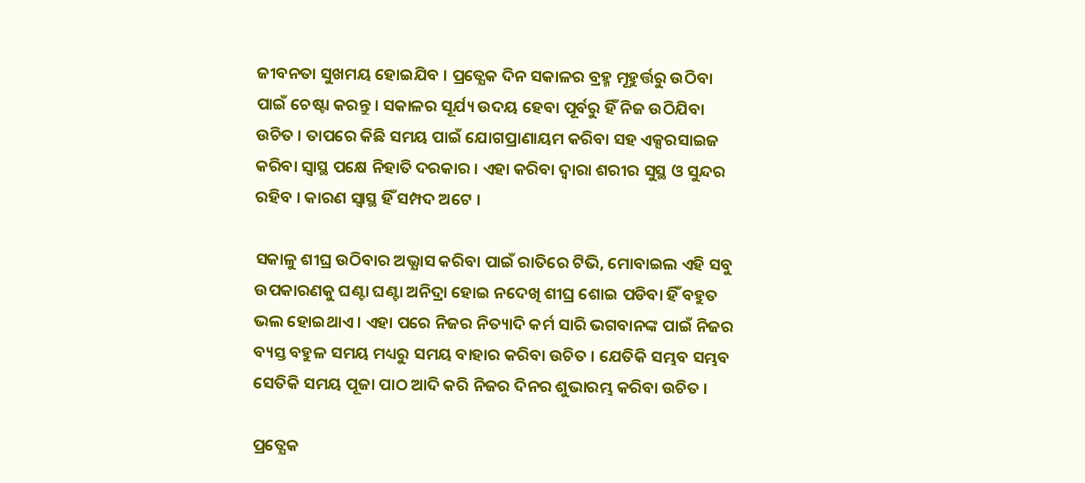ଜୀବନତା ସୁଖମୟ ହୋଇଯିବ । ପ୍ରତ୍ଯେକ ଦିନ ସକାଳର ବ୍ରହ୍ମ ମୂହୁର୍ତ୍ତରୁ ଉଠିବା ପାଇଁ ଚେଷ୍ଟା କରନ୍ତୁ । ସକାଳର ସୂର୍ଯ୍ୟ ଉଦୟ ହେବା ପୂର୍ବରୁ ହିଁ ନିଜ ଉଠିଯିବା ଉଚିତ । ତାପରେ କିଛି ସମୟ ପାଇଁ ଯୋଗପ୍ରାଣାୟମ କରିବା ସହ ଏକ୍ସରସାଇଜ କରିବା ସ୍ଵାସ୍ଥ ପକ୍ଷେ ନିହାତି ଦରକାର । ଏହା କରିବା ଦ୍ଵାରା ଶରୀର ସୁସ୍ଥ ଓ ସୁନ୍ଦର ରହିବ । କାରଣ ସ୍ଵାସ୍ଥ ହିଁ ସମ୍ପଦ ଅଟେ ।

ସକାଳୁ ଶୀଘ୍ର ଉଠିବାର ଅଭ୍ଯାସ କରିବା ପାଇଁ ରାତିରେ ଟିଭି, ମୋବାଇଲ ଏହି ସବୁ ଉପକାରଣକୁ ଘଣ୍ଟା ଘଣ୍ଟା ଅନିଦ୍ରା ହୋଇ ନଦେଖି ଶୀଘ୍ର ଶୋଇ ପଡିବା ହିଁ ବହୁତ ଭଲ ହୋଇଥାଏ । ଏହା ପରେ ନିଜର ନିତ୍ୟାଦି କର୍ମ ସାରି ଭଗବାନଙ୍କ ପାଇଁ ନିଜର ବ୍ୟସ୍ତ ବହୁଳ ସମୟ ମଧ୍ୟରୁ ସମୟ ବାହାର କରିବା ଉଚିତ । ଯେତିକି ସମ୍ଭବ ସମ୍ଭବ ସେତିକି ସମୟ ପୂଜା ପାଠ ଆଦି କରି ନିଜର ଦିନର ଶୁଭାରମ୍ଭ କରିବା ଉଚିତ ।

ପ୍ରତ୍ଯେକ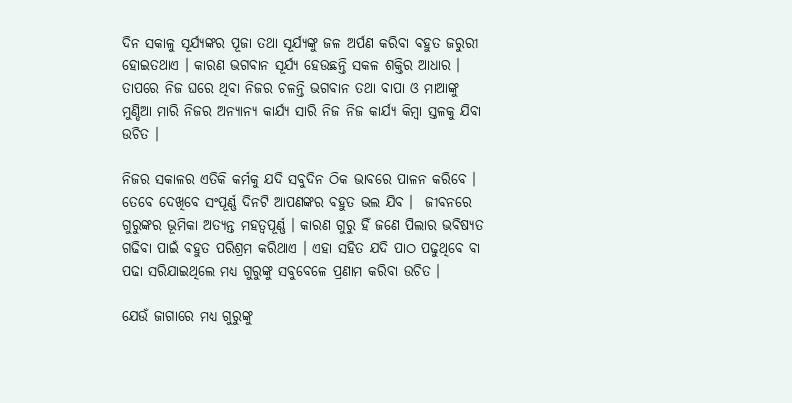ଦିନ ସକାଳୁ ସୂର୍ଯ୍ୟଙ୍କର ପୂଜା ତଥା ସୂର୍ଯ୍ୟଙ୍କୁ ଜଳ ଅର୍ପଣ କରିବା ବହୁତ ଜରୁରୀ ହୋଇତଥାଏ । କାରଣ ଭଗବାନ ସୂର୍ଯ୍ୟ ହେଉଛନ୍ତି ସକଳ ଶକ୍ତିର ଆଧାର । ତାପରେ ନିଜ ଘରେ ଥିବା ନିଜର ଚଳନ୍ତି ଭଗବାନ ତଥା ବାପା ଓ ମାଆଙ୍କୁ ମୁଣ୍ଡିଆ ମାରି ନିଜର ଅନ୍ୟାନ୍ୟ କାର୍ଯ୍ୟ ସାରି ନିଜ ନିଜ କାର୍ଯ୍ୟ କିମ୍ବା ସ୍ତଳକୁ ଯିବା ଉଚିତ ।

ନିଜର ସକାଳର ଏତିକି କର୍ମକୁ ଯଦି ସବୁଦିନ ଠିକ ଭାବରେ ପାଳନ କରିବେ । ତେବେ ଦେଖିବେ ସଂପୂର୍ଣ୍ଣ ଦିନଟି ଆପଣଙ୍କର ବହୁତ ଭଲ ଯିବ ।  ଜୀବନରେ ଗୁରୁଙ୍କର ଭୂମିକା ଅତ୍ୟନ୍ତ ମହତ୍ଵପୂର୍ଣ୍ଣ । କାରଣ ଗୁରୁ ହିଁ ଜଣେ ପିଲାର ଭବିଷ୍ୟତ ଗଢିବା ପାଇଁ ବହୁତ ପରିଶ୍ରମ କରିଥାଏ । ଏହା ସହିତ ଯଦି ପାଠ ପଢୁଥିବେ ବା ପଢା ସରିଯାଇଥିଲେ ମଧ୍ୟ ଗୁରୁଙ୍କୁ ସବୁବେଳେ ପ୍ରଣାମ କରିବା ଉଚିତ ।

ଯେଉଁ ଜାଗାରେ ମଧ୍ୟ ଗୁରୁଙ୍କୁ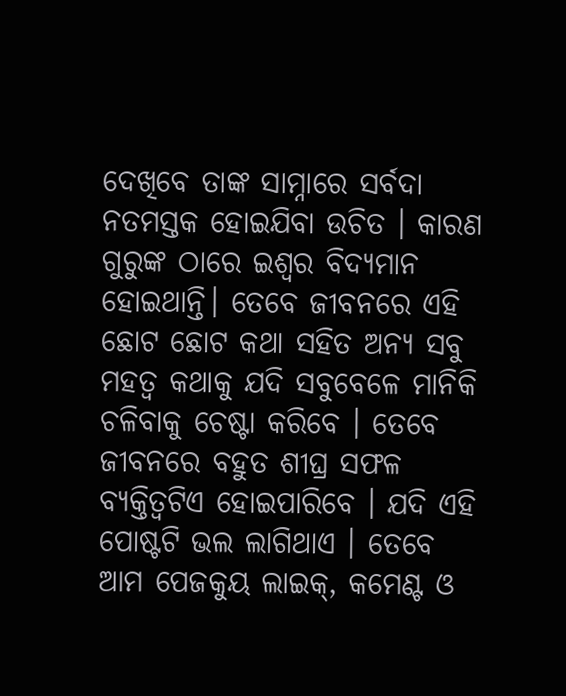ଦେଖିବେ ତାଙ୍କ ସାମ୍ନାରେ ସର୍ବଦା ନତମସ୍ତକ ହୋଇଯିବା ଉଚିତ । କାରଣ ଗୁରୁଙ୍କ ଠାରେ ଇଶ୍ଵର ବିଦ୍ୟମାନ ହୋଇଥାନ୍ତି। ତେବେ ଜୀବନରେ ଏହି ଛୋଟ ଛୋଟ କଥା ସହିତ ଅନ୍ୟ ସବୁ ମହତ୍ଵ କଥାକୁ ଯଦି ସବୁବେଳେ ମାନିକି ଚଳିବାକୁ ଚେଷ୍ଟା କରିବେ । ତେବେ ଜୀବନରେ ବହୁତ ଶୀଘ୍ର ସଫଳ ବ୍ୟକ୍ତିତ୍ବଟିଏ ହୋଇପାରିବେ । ଯଦି ଏହି ପୋଷ୍ଟଟି ଭଲ ଲାଗିଥାଏ । ତେବେ ଆମ ପେଜକୁୟ ଲାଇକ୍, କମେଣ୍ଟ ଓ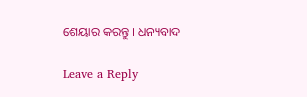ଶେୟାର କରନ୍ତୁ । ଧନ୍ୟବାଦ

Leave a Reply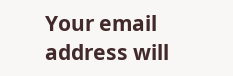Your email address will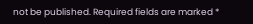not be published. Required fields are marked *